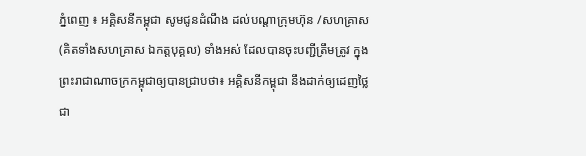ភ្នំពេញ ៖ អគ្គិសនីកម្ពុជា សូមជូនដំណឹង ដល់បណ្តាក្រុមហ៊ុន /សហគ្រាស (គិតទាំងសហគ្រាស ឯកត្តបុគ្គល) ទាំងអស់ ដែលបានចុះបញ្ជីត្រឹមត្រូវ ក្នុងព្រះរាជាណាចក្រកម្ពុជាឲ្យបានជ្រាបថា៖ អគ្គិសនីកម្ពុជា នឹងដាក់ឲ្យដេញថ្លៃ ជា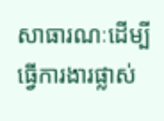សាធារណៈដើម្បី ធ្វើការងារផ្លាស់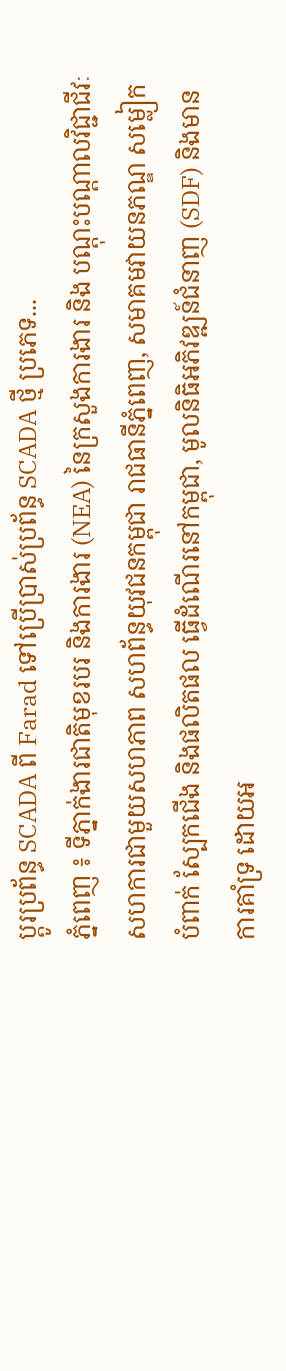ប្តូរប្រព័ន្ធ SCADA ពី Farad ទៅប្រើប្រាស់ប្រព័ន្ធ SCADA ថ្មី ប្រភេទ...
ភ្នំពេញ ៖ ទីភ្នាក់ងារជាតិមុខរបរ និងការងារ (NEA) នៃក្រសួងការងារ និង បណ្តុះបណ្តាលវិជ្ជាជីវៈ សហការជាមួយសហភាព សហព័ន្ធយុវជនកម្ពុជា រាជធានីភ្នំពេញ, សមាគមវាយនភណ្ឌ សម្លៀកបំពាក់ ស្បែកជើង និងផលិតផល ធ្វើដំណើរនៅកម្ពុជា, មូលនិធិអភិវឌ្ឍន៍ជំនាញ (SDF) និងមានការគាំទ្រ ដោយអ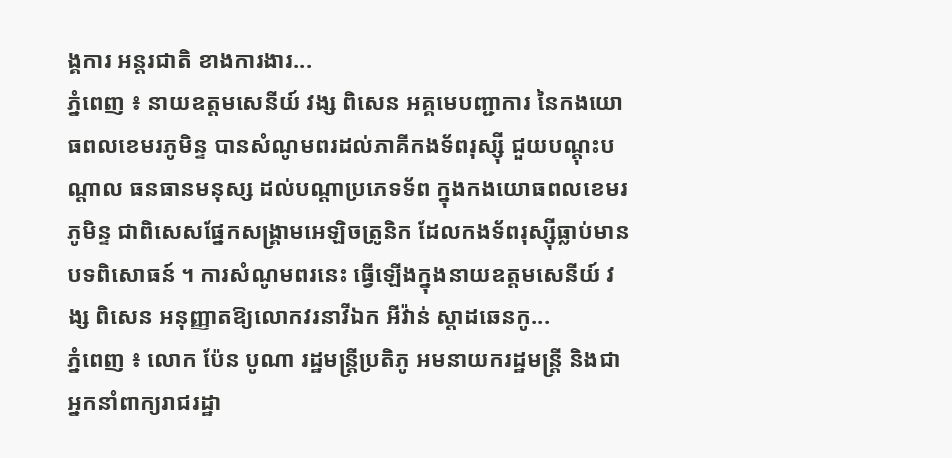ង្គការ អន្តរជាតិ ខាងការងារ...
ភ្នំពេញ ៖ នាយឧត្ដមសេនីយ៍ វង្ស ពិសេន អគ្គមេបញ្ជាការ នៃកងយោធពលខេមរភូមិន្ទ បានសំណូមពរដល់ភាគីកងទ័ពរុស្ស៊ី ជួយបណ្ដុះបណ្ដាល ធនធានមនុស្ស ដល់បណ្ដាប្រភេទទ័ព ក្នុងកងយោធពលខេមរភូមិន្ទ ជាពិសេសផ្នែកសង្គ្រាមអេឡិចត្រូនិក ដែលកងទ័ពរុស្ស៊ីធ្លាប់មានបទពិសោធន៍ ។ ការសំណូមពរនេះ ធ្វើឡើងក្នុងនាយឧត្ដមសេនីយ៍ វង្ស ពិសេន អនុញ្ញាតឱ្យលោកវរនាវីឯក អីវ៉ាន់ ស្តាដឆេនកូ...
ភ្នំពេញ ៖ លោក ប៉ែន បូណា រដ្ឋមន្ត្រីប្រតិភូ អមនាយករដ្ឋមន្ត្រី និងជាអ្នកនាំពាក្យរាជរដ្ឋា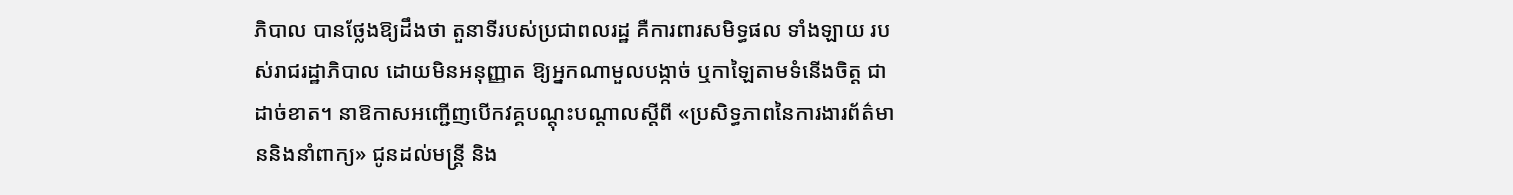ភិបាល បានថ្លែងឱ្យដឹងថា តួនាទីរបស់ប្រជាពលរដ្ឋ គឺការពារសមិទ្ធផល ទាំងឡាយ របស់រាជរដ្ឋាភិបាល ដោយមិនអនុញ្ញាត ឱ្យអ្នកណាមួលបង្កាច់ ឬកាឡៃតាមទំនើងចិត្ត ជាដាច់ខាត។ នាឱកាសអញ្ជើញបើកវគ្គបណ្តុះបណ្តាលស្តីពី «ប្រសិទ្ធភាពនៃការងារព័ត៌មាននិងនាំពាក្យ» ជូនដល់មន្ត្រី និង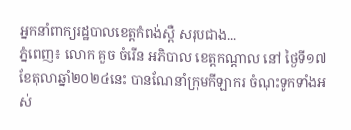អ្នកនាំពាក្យរដ្ឋបាលខេត្តកំពង់ស្ពឺ សរុបជាង...
ភ្នំពេញ៖ លោក គួច ចំរើន អភិបាល ខេត្តកណ្តាល នៅ ថ្ងៃទី១៧ខែតុលាឆ្នាំ២០២៤នេះ បានណែនាំក្រុមកីឡាករ ចំណុះទូកទាំងអស់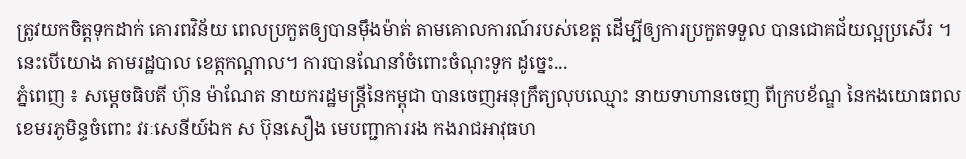ត្រូវយកចិត្តទុកដាក់ គោរពវិន័យ ពេលប្រកួតឲ្យបានម៉ឹងម៉ាត់ តាមគោលការណ៍របស់ខេត្ត ដើម្បីឲ្យការប្រកួតទទួល បានជោគជ័យល្អប្រសើរ ។ នេះបើយោង តាមរដ្ឋបាល ខេត្កកណ្ដាល។ ការបានណែនាំចំពោះចំណុះទូក ដូច្នេះ...
ភ្នំពេញ ៖ សម្ដេចធិបតី ហ៊ុន ម៉ាណែត នាយករដ្ឋមន្ត្រីនៃកម្ពុជា បានចេញអនុក្រឹត្យលុបឈ្មោះ នាយទាហានចេញ ពីក្របខ័ណ្ឌ នៃកងយោធពលខេមរភូមិន្ទចំពោះ វរៈសេនីយ៍ឯក ស ប៊ុនសឿង មេបញ្ជាការរង កងរាជអាវុធហ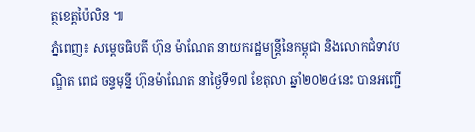ត្ថខេត្តប៉ៃលិន ៕
ភ្នំពេញ៖ សម្តេចធិបតី ហ៊ុន ម៉ាណែត នាយករដ្ឋមន្ត្រីនៃកម្ពុជា និងលោកជំទាវបណ្ឌិត ពេជ ចន្ទមុន្នី ហ៊ុនម៉ាណែត នាថ្ងៃទី១៧ ខែតុលា ឆ្នាំ២០២៤នេះ បានអញ្ជើ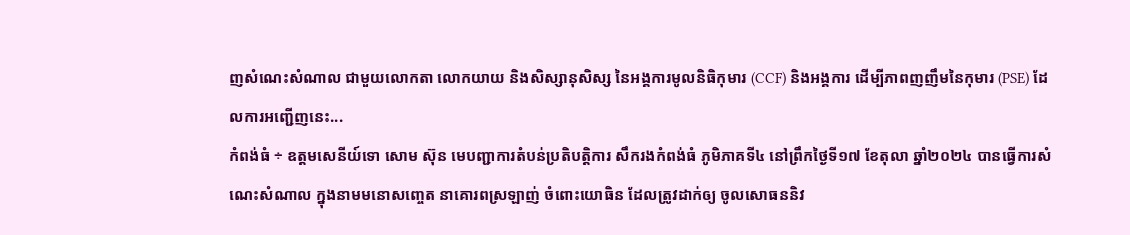ញសំណេះសំណាល ជាមួយលោកតា លោកយាយ និងសិស្សានុសិស្ស នៃអង្គការមូលនិធិកុមារ (CCF) និងអង្គការ ដើម្បីភាពញញឹមនៃកុមារ (PSE) ដែលការអញ្ជើញនេះ...
កំពង់ធំ ÷ ឧត្តមសេនីយ៍ទោ សោម ស៊ុន មេបញ្ជាការតំបន់ប្រតិបត្តិការ សឹករងកំពង់ធំ ភូមិភាគទី៤ នៅព្រឹកថ្ងៃទី១៧ ខែតុលា ឆ្នាំ២០២៤ បានធ្វើការសំណេះសំណាល ក្នុងនាមមនោសញ្ចេត នាគោរពស្រឡាញ់ ចំពោះយោធិន ដែលត្រូវដាក់ឲ្យ ចូលសោធននិវ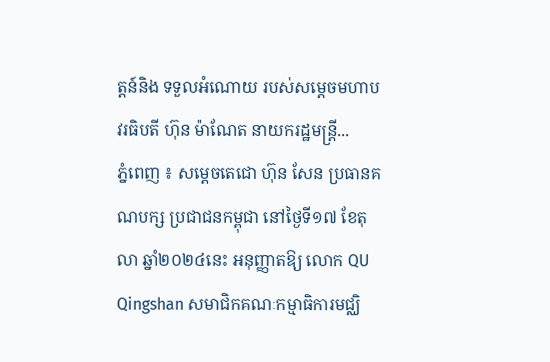ត្តន៍និង ទទួលអំណោយ របស់សម្ដេចមហាបវរធិបតី ហ៊ុន ម៉ាណែត នាយករដ្ឋមន្ត្រី...
ភ្នំពេញ ៖ សម្តេចតេជោ ហ៊ុន សែន ប្រធានគណបក្ស ប្រជាជនកម្ពុជា នៅថ្ងៃទី១៧ ខែតុលា ឆ្នាំ២០២៤នេះ អនុញ្ញាតឱ្យ លោក QU Qingshan សមាជិកគណៈកម្មាធិការមជ្ឈិ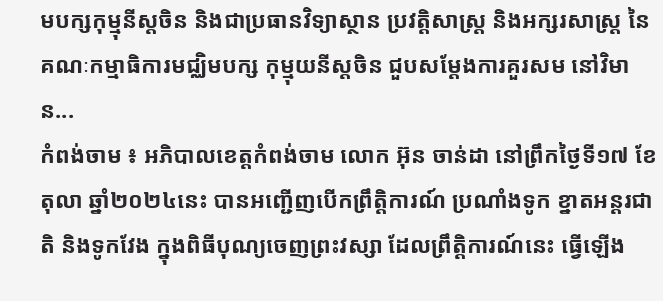មបក្សកុម្មុនីស្តចិន និងជាប្រធានវិទ្យាស្ថាន ប្រវត្តិសាស្ត្រ និងអក្សរសាស្ត្រ នៃគណៈកម្មាធិការមជ្ឈិមបក្ស កុម្មុយនីស្តចិន ជួបសម្តែងការគួរសម នៅវិមាន...
កំពង់ចាម ៖ អភិបាលខេត្តកំពង់ចាម លោក អ៊ុន ចាន់ដា នៅព្រឹកថ្ងៃទី១៧ ខែតុលា ឆ្នាំ២០២៤នេះ បានអញ្ជើញបើកព្រឹត្តិការណ៍ ប្រណាំងទូក ខ្នាតអន្តរជាតិ និងទូកវែង ក្នុងពិធីបុណ្យចេញព្រះវស្សា ដែលព្រឹត្តិការណ៍នេះ ធ្វើឡើង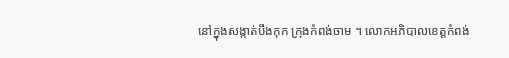នៅក្នុងសង្កាត់បឹងកុក ក្រុងកំពង់ចាម ។ លោកអភិបាលខេត្តកំពង់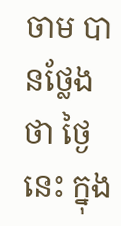ចាម បានថ្លែងថា ថ្ងៃនេះ ក្នុង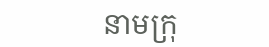នាមក្រុ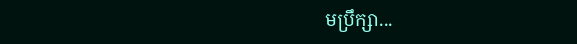មប្រឹក្សា...